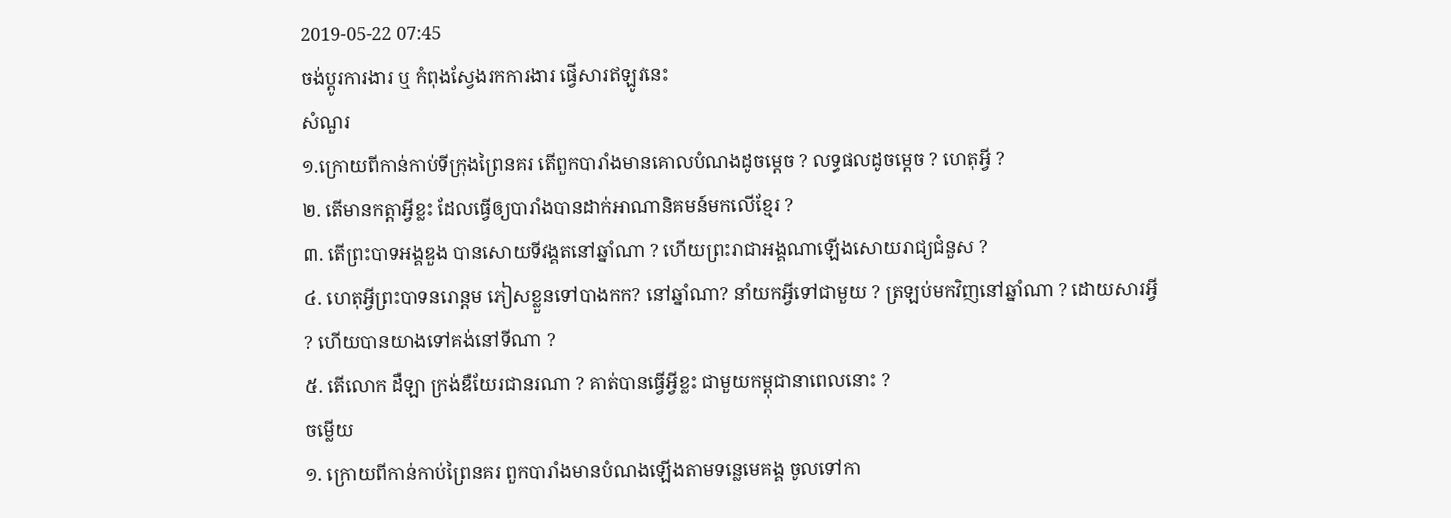2019-05-22 07:45
ចង់ប្តូរការងារ ឬ កំពុងស្វែងរកការងារ ផ្វើសារឥឡូវនេះ
សំណួរ
១.ក្រោយពីកាន់កាប់ទីក្រុងព្រៃនគរ តើពួកបារាំងមានគោលបំណងដូចម្តេច ? លទ្ធផលដូចម្តេច ? ហេតុអ្វី ?
២. តើមានកត្តាអ្វីខ្លះ ដែលធ្វើឲ្យបារាំងបានដាក់អាណានិគមន៍មកលើខ្មែរ ?
៣. តើព្រះបាទអង្គឌួង បានសោយទីវង្គតនៅឆ្នាំណា ? ហើយព្រះរាជាអង្គណាឡើងសោយរាជ្យជំនួស ?
៤. ហេតុអ្វីព្រះបាទនរោន្តម ភៀសខ្លួនទៅបាងកក? នៅឆ្នាំណា? នាំយកអ្វីទៅជាមួយ ? ត្រឡប់មកវិញនៅឆ្នាំណា ? ដោយសារអ្វី ? ហើយបានយាងទៅគង់នៅទីណា ?
៥. តើលោក ដឺឡា ក្រង់ឌឺយែរជានរណា ? គាត់បានធ្វើអ្វីខ្លះ ជាមួយកម្ពុជានាពេលនោះ ?
ចម្លើយ
១. ក្រោយពីកាន់កាប់ព្រៃនគរ ពួកបារាំងមានបំណងឡើងតាមទន្លេមេគង្គ ចូលទៅកា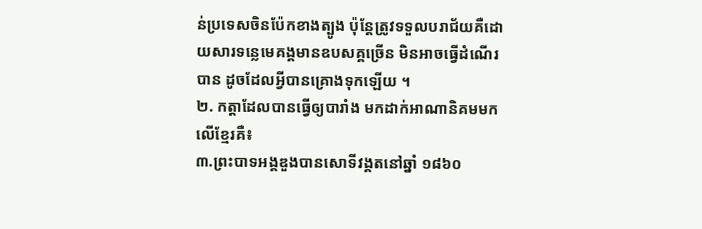ន់ប្រទេសចិនប៉ែកខាងត្បូង ប៉ុន្តែត្រូវទទួលបរាជ័យគឺដោយសារទន្លេមេគង្គមានឧបសគ្គច្រើន មិនអាចធ្វើដំណើរបាន ដូចដែលអ្វីបានគ្រោងទុកឡើយ ។
២. កត្តាដែលបានធ្វើឲ្យបារាំង មកដាក់អាណានិគមមកលើខ្មែរគឺ៖
៣.ព្រះបាទអង្គឌួងបានសោទីវង្គតនៅឆ្នាំ ១៨៦០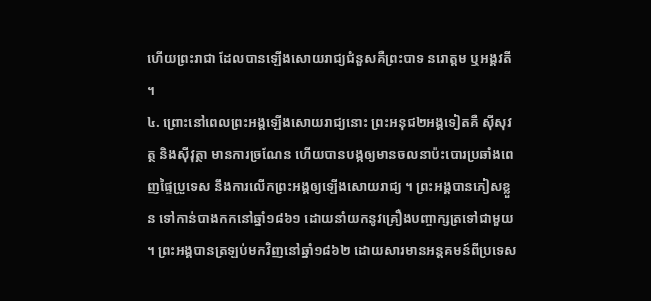ហើយព្រះរាជា ដែលបានឡើងសោយរាជ្យជំនួសគឺព្រះបាទ នរោត្តម ឬអង្គវតី ។
៤. ព្រោះនៅពេលព្រះអង្គឡើងសោយរាជ្យនោះ ព្រះអនុជ២អង្គទៀតគឺ ស៊ីសុវត្ថ និងស៊ីវុត្ថា មានការច្រណែន ហើយបានបង្កឲ្យមានចលនាប៉ះបោរប្រឆាំងពេញផ្ទៃប្រួទេស នឹងការលើកព្រះអង្គឲ្យឡើងសោយរាជ្យ ។ ព្រះអង្គបានភៀសខ្លួន ទៅកាន់បាងកកនៅឆ្នាំ១៨៦១ ដោយនាំយកនូវគ្រឿងបញ្ចាក្សត្រទៅជាមួយ ។ ព្រះអង្គបានត្រឡប់មកវិញនៅឆ្នាំ១៨៦២ ដោយសារមានអន្តគមន៍ពីប្រទេស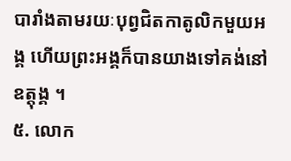បារាំងតាមរយៈបុព្វជិតកាតូលិកមួយអង្គ ហើយព្រះអង្គក៏បានយាងទៅគង់នៅឧត្តុង្គ ។
៥. លោក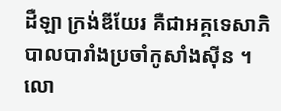ដឺឡា ក្រង់ឌីយែរ គឺជាអគ្គទេសាភិបាលបារាំងប្រចាំកូសាំងស៊ីន ។ លោ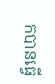កបានធ្វើ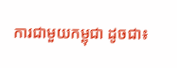ការជាមួយកម្ពុជា ដូចជា៖